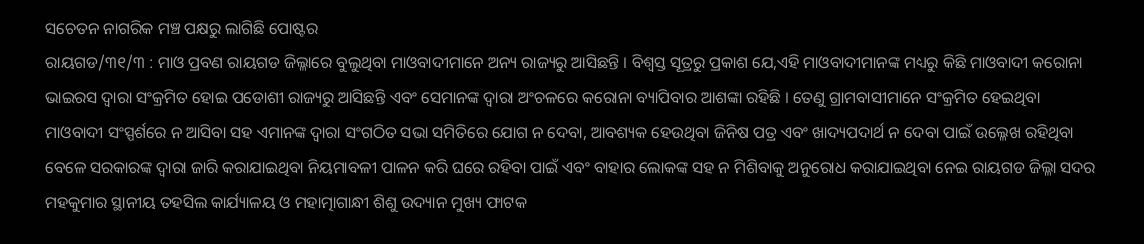ସଚେତନ ନାଗରିକ ମଞ୍ଚ ପକ୍ଷରୁ ଲାଗିଛି ପୋଷ୍ଟର
ରାୟଗଡ/୩୧/୩ : ମାଓ ପ୍ରବଣ ରାୟଗଡ ଜିଲ୍ଳାରେ ବୁଲୁଥିବା ମାଓବାଦୀମାନେ ଅନ୍ୟ ରାଜ୍ୟରୁ ଆସିଛନ୍ତି । ବିଶ୍ୱସ୍ତ ସୂତ୍ରରୁ ପ୍ରକାଶ ଯେ,ଏହି ମାଓବାଦୀମାନଙ୍କ ମଧ୍ୟରୁ କିଛି ମାଓବାଦୀ କରୋନା ଭାଇରସ ଦ୍ୱାରା ସଂକ୍ରମିତ ହୋଇ ପଡୋଶୀ ରାଜ୍ୟରୁ ଆସିଛନ୍ତି ଏବଂ ସେମାନଙ୍କ ଦ୍ୱାରା ଅଂଚଳରେ କରୋନା ବ୍ୟାପିବାର ଆଶଙ୍କା ରହିଛି । ତେଣୁ ଗ୍ରାମବାସୀମାନେ ସଂକ୍ରମିତ ହେଇଥିବା ମାଓବାଦୀ ସଂସ୍ପର୍ଶରେ ନ ଆସିବା ସହ ଏମାନଙ୍କ ଦ୍ୱାରା ସଂଗଠିତ ସଭା ସମିତିରେ ଯୋଗ ନ ଦେବା, ଆବଶ୍ୟକ ହେଉଥିବା ଜିନିଷ ପତ୍ର ଏବଂ ଖାଦ୍ୟପଦାର୍ଥ ନ ଦେବା ପାଇଁ ଉଲ୍ଳେଖ ରହିଥିବା ବେଳେ ସରକାରଙ୍କ ଦ୍ୱାରା ଜାରି କରାଯାଇଥିବା ନିୟମାବଳୀ ପାଳନ କରି ଘରେ ରହିବା ପାଇଁ ଏବଂ ବାହାର ଲୋକଙ୍କ ସହ ନ ମିଶିବାକୁ ଅନୁରୋଧ କରାଯାଇଥିବା ନେଇ ରାୟଗଡ ଜିଲ୍ଳା ସଦର ମହକୁମାର ସ୍ଥାନୀୟ ତହସିଲ କାର୍ଯ୍ୟାଳୟ ଓ ମହାତ୍ମାଗାନ୍ଧୀ ଶିଶୁ ଉଦ୍ୟାନ ମୁଖ୍ୟ ଫାଟକ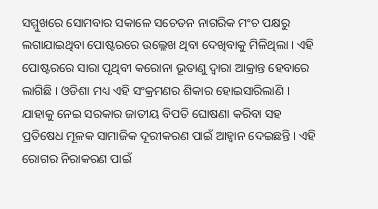ସମ୍ମୁଖରେ ସୋମବାର ସକାଳେ ସଚେତନ ନାଗରିକ ମଂଚ ପକ୍ଷରୁ ଲଗାଯାଇଥିବା ପୋଷ୍ଟରରେ ଉଲ୍ଳେଖ ଥିବା ଦେଖିବାକୁ ମିଳିଥିଲା । ଏହି ପୋଷ୍ଟରରେ ସାରା ପୃଥିବୀ କରୋନା ଭୂତାଣୁ ଦ୍ୱାରା ଆକ୍ରାନ୍ତ ହେବାରେ ଲାଗିଛି । ଓଡିଶା ମଧ୍ୟ ଏହି ସଂକ୍ରମଣର ଶିକାର ହୋଇସାରିଲାଣି । ଯାହାକୁ ନେଇ ସରକାର ଜାତୀୟ ବିପତି ଘୋଷଣା କରିବା ସହ ପ୍ରତିଷେଧ ମୂଳକ ସାମାଜିକ ଦୂରୀକରଣ ପାଇଁ ଆହ୍ୱାନ ଦେଇଛନ୍ତି । ଏହି ରୋଗର ନିରାକରଣ ପାଇଁ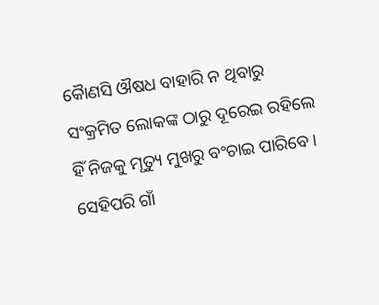କୈାଣସି ଔଷଧ ବାହାରି ନ ଥିବାରୁ ସଂକ୍ରମିତ ଲୋକଙ୍କ ଠାରୁ ଦୂରେଇ ରହିଲେ ହିଁ ନିଜକୁ ମୃତ୍ୟୁ ମୁଖରୁ ବଂଚାଇ ପାରିବେ । ସେହିପରି ଗାଁ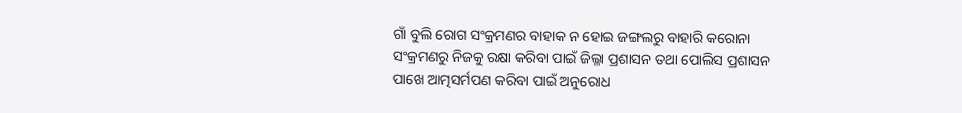ଗାଁ ବୁଲି ରୋଗ ସଂକ୍ରମଣର ବାହାକ ନ ହୋଇ ଜଙ୍ଗଲରୁ ବାହାରି କରୋନା ସଂକ୍ରମଣରୁ ନିଜକୁ ରକ୍ଷା କରିବା ପାଇଁ ଜିଲ୍ଳା ପ୍ରଶାସନ ତଥା ପୋଲିସ ପ୍ରଶାସନ ପାଖେ ଆତ୍ମସର୍ମପଣ କରିବା ପାଇଁ ଅନୁରୋଧ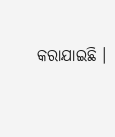କରାଯାଇଛି ।